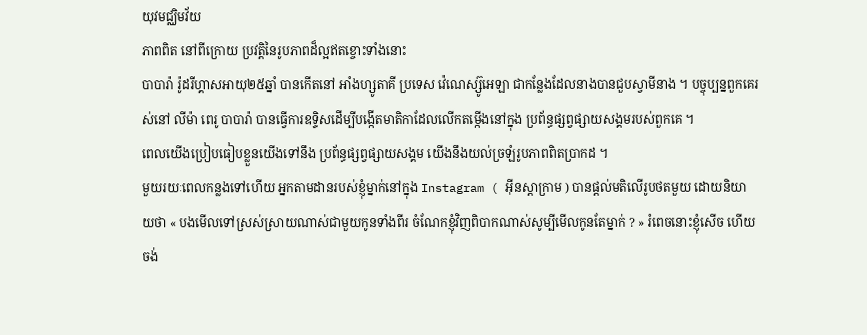យុវមជ្ឈិមវ័យ
ភាពពិត នៅពីក្រោយ ប្រវត្តិនៃរូបភាពដ៏ល្អឥតខ្ចោះទាំងនោះ
បាបារ៉ា រ៉ូដរីហ្គាសអាយុ២៥ឆ្នាំ បានកើតនៅ អាំងហ្សូតាគី ប្រទេស វ៉េណេស្ស៊ូអេឡា ជាកន្លែងដែលនាងបានជួបស្វាមីនាង ។ បច្ចុប្បន្នពួកគេរស់នៅ លីម៉ា ពេរូ បាបារ៉ា បានធ្វើការឧទ្ទិសដើម្បីបង្កើតមាតិកាដែលលើកតម្កើងនៅក្នុង ប្រព័ន្ធផ្សព្វផ្សាយសង្គមរបស់ពួកគេ ។
ពេលយើងប្រៀបធៀបខ្លួនយើងទៅនឹង ប្រព័ន្ធផ្សព្វផ្សាយសង្គម យើងនឹងយល់ច្រឡំរូបភាពពិតប្រាកដ ។
មួយរយៈពេលកន្លងទៅហើយ អ្នកតាមដានរបស់ខ្ញុំម្នាក់នៅក្នុង Instagram ( អ៊ីនស្តាក្រាម ) បានផ្តល់មតិលើរូបថតមួយ ដោយនិយាយថា « បងមើលទៅស្រស់ស្រាយណាស់ជាមួយកូនទាំងពីរ ចំណែកខ្ញុំវិញពិបាកណាស់សូម្បីមើលកូនតែម្នាក់ ? » រំពេចនោះខ្ញុំសើច ហើយចង់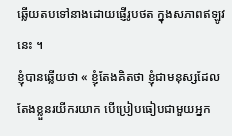ឆ្លើយតបទៅនាងដោយផ្ញើរូបថត ក្នុងសភាពឥឡូវនេះ ។
ខ្ញុំបានឆ្លើយថា « ខ្ញុំតែងគិតថា ខ្ញុំជាមនុស្សដែលតែងខ្លួនរយីករយាក បើប្រៀបធៀបជាមួយអ្នក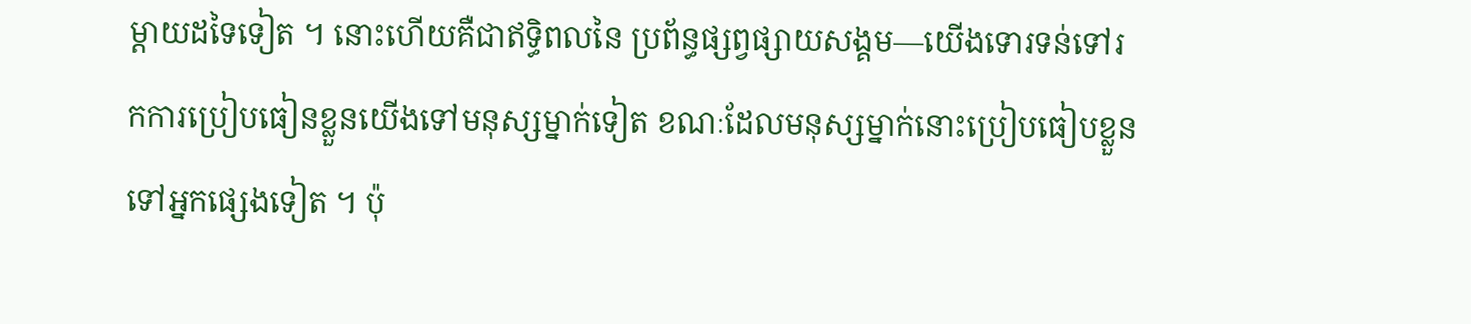ម្តាយដទៃទៀត ។ នោះហើយគឺជាឥទ្ធិពលនៃ ប្រព័ន្ធផ្សព្វផ្សាយសង្គម—យើងទោរទន់ទៅរកការប្រៀបធៀនខ្លួនយើងទៅមនុស្សម្នាក់ទៀត ខណៈដែលមនុស្សម្នាក់នោះប្រៀបធៀបខ្លួនទៅអ្នកផ្សេងទៀត ។ ប៉ុ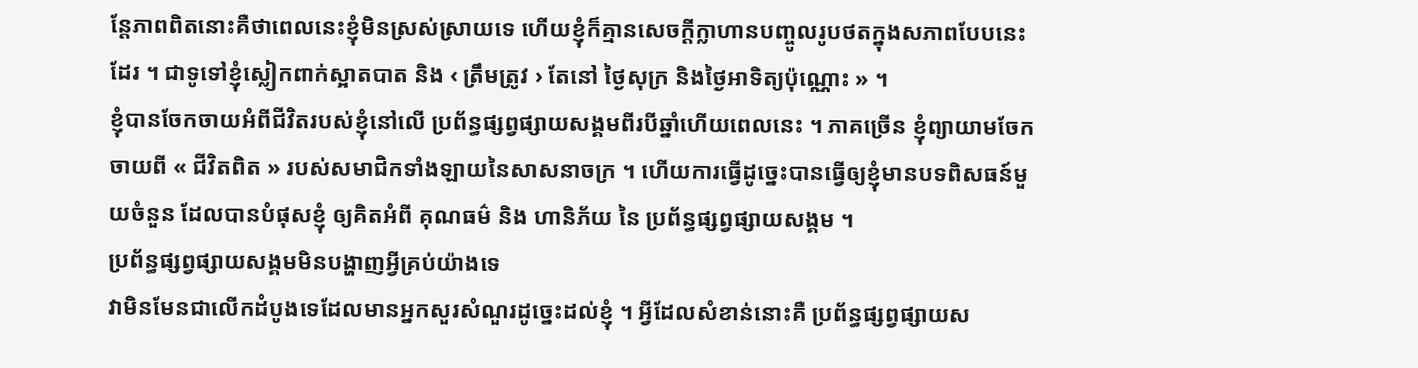ន្តែភាពពិតនោះគឺថាពេលនេះខ្ញុំមិនស្រស់ស្រាយទេ ហើយខ្ញុំក៏គ្មានសេចក្តីក្លាហានបញ្ចូលរូបថតក្នុងសភាពបែបនេះដែរ ។ ជាទូទៅខ្ញុំស្លៀកពាក់ស្អាតបាត និង ‹ ត្រឹមត្រូវ › តែនៅ ថ្ងៃសុក្រ និងថ្ងៃអាទិត្យប៉ុណ្ណោះ » ។
ខ្ញុំបានចែកចាយអំពីជីវិតរបស់ខ្ញុំនៅលើ ប្រព័ន្ធផ្សព្វផ្សាយសង្គមពីរបីឆ្នាំហើយពេលនេះ ។ ភាគច្រើន ខ្ញុំព្យាយាមចែកចាយពី « ជីវិតពិត » របស់សមាជិកទាំងឡាយនៃសាសនាចក្រ ។ ហើយការធ្វើដូច្នេះបានធ្វើឲ្យខ្ញុំមានបទពិសធន៍មួយចំនួន ដែលបានបំផុសខ្ញុំ ឲ្យគិតអំពី គុណធម៌ និង ហានិភ័យ នៃ ប្រព័ន្ធផ្សព្វផ្សាយសង្គម ។
ប្រព័ន្ធផ្សព្វផ្សាយសង្គមមិនបង្ហាញអ្វីគ្រប់យ៉ាងទេ
វាមិនមែនជាលើកដំបូងទេដែលមានអ្នកសួរសំណួរដូច្នេះដល់ខ្ញុំ ។ អ្វីដែលសំខាន់នោះគឺ ប្រព័ន្ធផ្សព្វផ្សាយស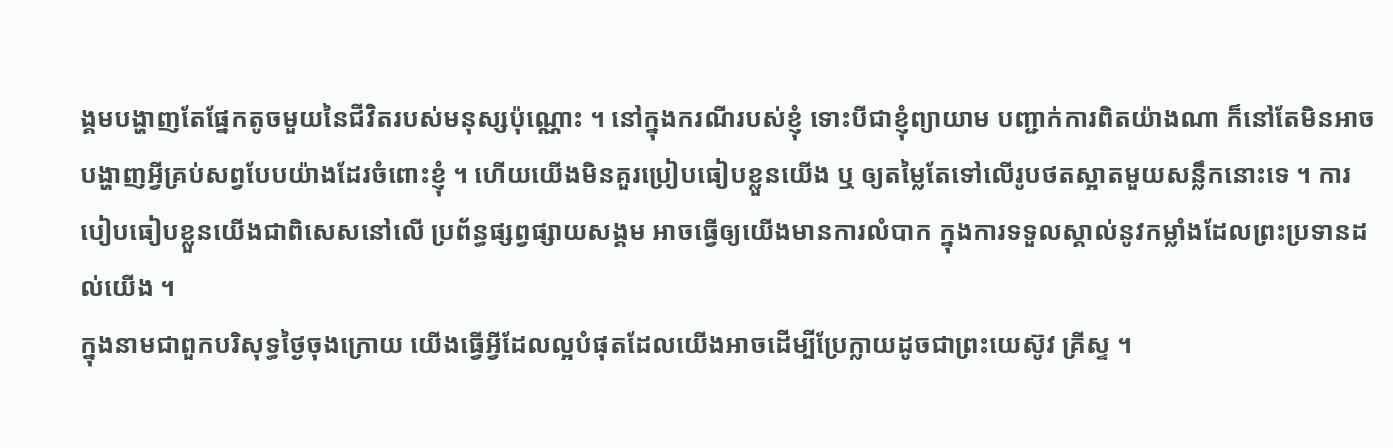ង្គមបង្ហាញតែផ្នែកតូចមួយនៃជីវិតរបស់មនុស្សប៉ុណ្ណោះ ។ នៅក្នុងករណីរបស់ខ្ញុំ ទោះបីជាខ្ញុំព្យាយាម បញ្ជាក់ការពិតយ៉ាងណា ក៏នៅតែមិនអាចបង្ហាញអ្វីគ្រប់សព្វបែបយ៉ាងដែរចំពោះខ្ញុំ ។ ហើយយើងមិនគួរប្រៀបធៀបខ្លួនយើង ឬ ឲ្យតម្លៃតែទៅលើរូបថតស្អាតមួយសន្លឹកនោះទេ ។ ការបៀបធៀបខ្លួនយើងជាពិសេសនៅលើ ប្រព័ន្ធផ្សព្វផ្សាយសង្គម អាចធ្វើឲ្យយើងមានការលំបាក ក្នុងការទទួលស្គាល់នូវកម្លាំងដែលព្រះប្រទានដល់យើង ។
ក្នុងនាមជាពួកបរិសុទ្ធថ្ងៃចុងក្រោយ យើងធ្វើអ្វីដែលល្អបំផុតដែលយើងអាចដើម្បីប្រែក្លាយដូចជាព្រះយេស៊ូវ គ្រីស្ទ ។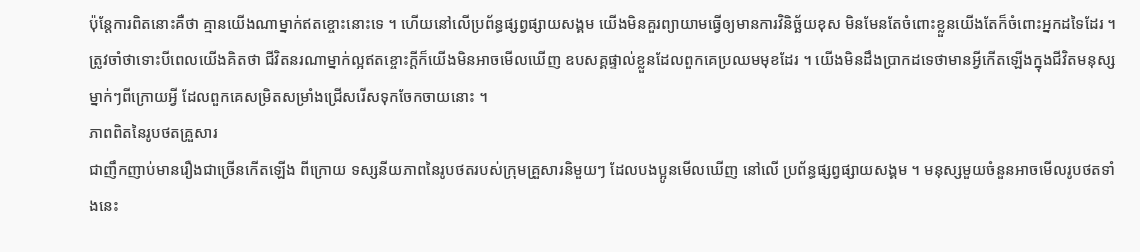ប៉ុន្តែការពិតនោះគឺថា គ្មានយើងណាម្នាក់ឥតខ្ចោះនោះទេ ។ ហើយនៅលើប្រព័ន្ធផ្សព្វផ្សាយសង្គម យើងមិនគួរព្យាយាមធ្វើឲ្យមានការវិនិច្ឆ័យខុស មិនមែនតែចំពោះខ្លួនយើងតែក៏ចំពោះអ្នកដទៃដែរ ។ ត្រូវចាំថាទោះបីពេលយើងគិតថា ជីវិតនរណាម្នាក់ល្អឥតខ្ចោះក្តីក៏យើងមិនអាចមើលឃើញ ឧបសគ្គផ្ទាល់ខ្លួនដែលពួកគេប្រឈមមុខដែរ ។ យើងមិនដឹងប្រាកដទេថាមានអ្វីកើតឡើងក្នុងជីវិតមនុស្សម្នាក់ៗពីក្រោយអ្វី ដែលពួកគេសម្រិតសម្រាំងជ្រើសរើសទុកចែកចាយនោះ ។
ភាពពិតនៃរូបថតគ្រួសារ
ជាញឹកញាប់មានរឿងជាច្រើនកើតឡើង ពីក្រោយ ទស្សនីយភាពនៃរូបថតរបស់ក្រុមគ្រួសារនិមួយៗ ដែលបងប្អូនមើលឃើញ នៅលើ ប្រព័ន្ធផ្សព្វផ្សាយសង្គម ។ មនុស្សមួយចំនួនអាចមើលរូបថតទាំងនេះ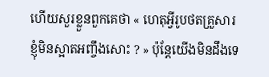ហើយសួរខ្លួនពួកគេថា « ហេតុអ្វីរូបថតគ្រួសារខ្ញុំមិនស្អាតអញ្ចឹងសោះ ? » ប៉ុន្តែយើងមិនដឹងទេ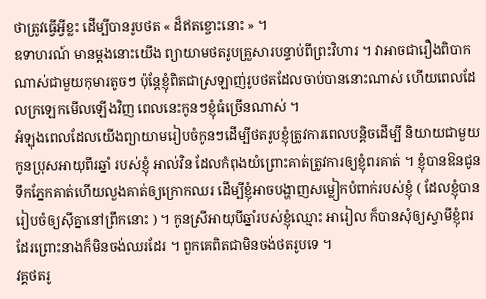ថាត្រូវធ្វើអ្វីខ្លះ ដើម្បីបានរូបថត « ដ៏ឥតខ្ចោះនោះ » ។
ឧទាហរណ៍ មានម្តងនោះយើង ព្យាយាមថតរូបគ្រួសារបន្ទាប់ពីព្រះវិហារ ។ វាអាចជារឿងពិបាកណាស់ជាមួយកុមារតូចៗ ប៉ុន្តែខ្ញុំពិតជាស្រឡាញ់រូបថតដែលចាប់បាននោះណាស់ ហើយពេលដែលក្រឡេកមើលឡើងវិញ ពេលនេះកូនៗខ្ញុំធំច្រើនណាស់ ។
អំឡុងពេលដែលយើងព្យាយាមរៀបចំកូនៗដើម្បីថតរូបខ្ញុំត្រូវការពេលបន្តិចដើម្បី និយាយជាមួយកូនប្រុសអាយុពីរឆ្នាំ របស់ខ្ញុំ អាល់វិន ដែលកំពុងយំព្រោះគាត់ត្រូវការឲ្យខ្ញុំពរគាត់ ។ ខ្ញុំបានឱនជូនទឹកភ្នែកគាត់ហើយលួងគាត់ឲ្យក្រោកឈរ ដើម្បីខ្ញុំអាចបង្ហាញសម្លៀកបំពាក់របស់ខ្ញុំ ( ដែលខ្ញុំបានរៀបចំឲ្យស៊ីគ្នានៅព្រឹកនោះ ) ។ កូនស្រីអាយុបីឆ្នាំរបស់ខ្ញុំឈ្មោះ អារៀល ក៏បានសុំឲ្យស្វាមីខ្ញុំពរដែរព្រោះនាងក៏មិនចង់ឈរដែរ ។ ពួកគេពិតជាមិនចង់ថតរូបទេ ។
វគ្គថតរូ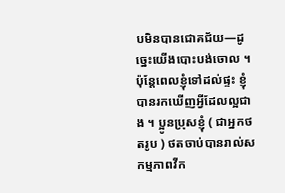បមិនបានជោគជ័យ—ដូច្នេះយើងបោះបង់ចោល ។ ប៉ុន្តែពេលខ្ញុំទៅដល់ផ្ទះ ខ្ញុំបានរកឃើញអ្វីដែលល្អជាង ។ ប្អូនប្រុសខ្ញុំ ( ជាអ្នកថតរូប ) ថតចាប់បានរាល់សកម្មភាពវីក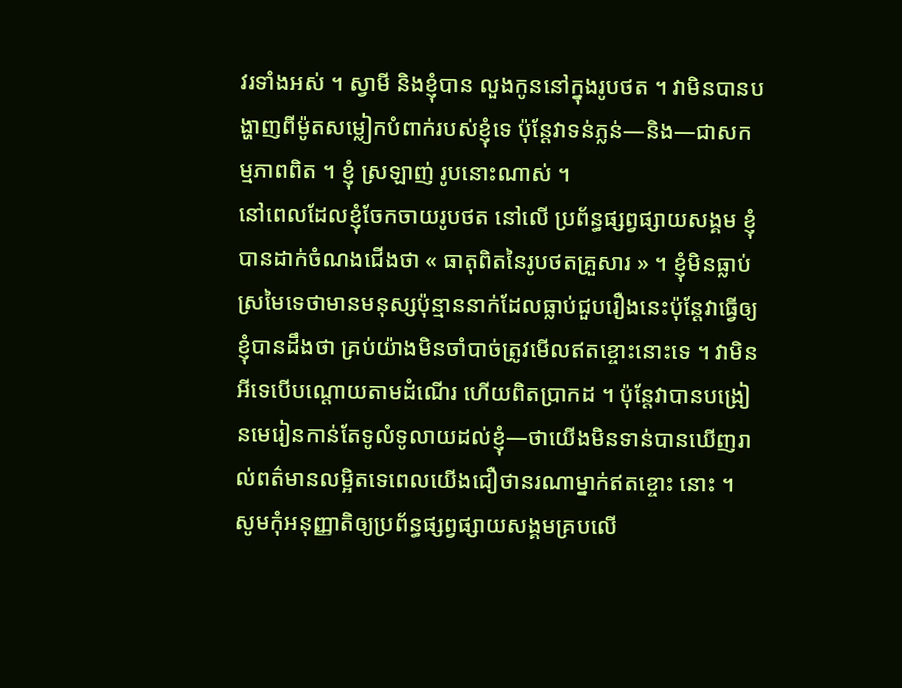វរទាំងអស់ ។ ស្វាមី និងខ្ញុំបាន លួងកូននៅក្នុងរូបថត ។ វាមិនបានបង្ហាញពីម៉ូតសម្លៀកបំពាក់របស់ខ្ញុំទេ ប៉ុន្តែវាទន់ភ្លន់—និង—ជាសកម្មភាពពិត ។ ខ្ញុំ ស្រឡាញ់ រូបនោះណាស់ ។
នៅពេលដែលខ្ញុំចែកចាយរូបថត នៅលើ ប្រព័ន្ធផ្សព្វផ្សាយសង្គម ខ្ញុំបានដាក់ចំណងជើងថា « ធាតុពិតនៃរូបថតគ្រួសារ » ។ ខ្ញុំមិនធ្លាប់ស្រមៃទេថាមានមនុស្សប៉ុន្មាននាក់ដែលធ្លាប់ជួបរឿងនេះប៉ុន្តែវាធ្វើឲ្យខ្ញុំបានដឹងថា គ្រប់យ៉ាងមិនចាំបាច់ត្រូវមើលឥតខ្ចោះនោះទេ ។ វាមិនអីទេបើបណ្តោយតាមដំណើរ ហើយពិតប្រាកដ ។ ប៉ុន្តែវាបានបង្រៀនមេរៀនកាន់តែទូលំទូលាយដល់ខ្ញុំ—ថាយើងមិនទាន់បានឃើញរាល់ពត៌មានលម្អិតទេពេលយើងជឿថានរណាម្នាក់ឥតខ្ចោះ នោះ ។
សូមកុំអនុញ្ញាតិឲ្យប្រព័ន្ធផ្សព្វផ្សាយសង្គមគ្របលើ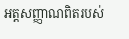អត្តសញ្ញាណពិតរបស់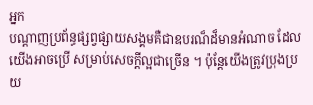អ្នក
បណ្តាញប្រព័ន្ធផ្សព្វផ្សាយសង្គមគឺជាឧបរណ៏ដ៏មានអំណាច ដែលយើងអាចប្រើ សម្រាប់សេចក្តីល្អជាច្រើន ។ ប៉ុន្តែយើងត្រូវប្រុងប្រយ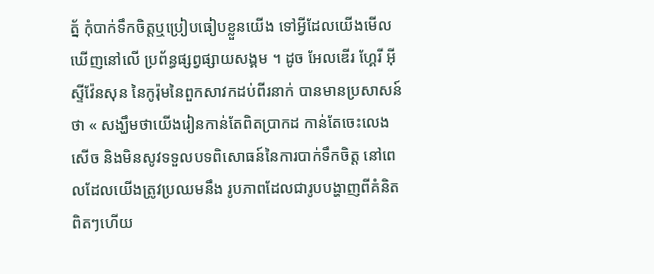ត្ន័ កុំបាក់ទឹកចិត្តឬប្រៀបធៀបខ្លួនយើង ទៅអ្វីដែលយើងមើលឃើញនៅលើ ប្រព័ន្ធផ្សព្វផ្សាយសង្គម ។ ដូច អែលឌើរ ហ្គែរី អ៊ី ស្ទីវ៉ែនសុន នៃកូរ៉ុមនៃពួកសាវកដប់ពីរនាក់ បានមានប្រសាសន៍ថា « សង្ឃឹមថាយើងរៀនកាន់តែពិតប្រាកដ កាន់តែចេះលេងសើច និងមិនសូវទទួលបទពិសោធន៍នៃការបាក់ទឹកចិត្ត នៅពេលដែលយើងត្រូវប្រឈមនឹង រូបភាពដែលជារូបបង្ហាញពីគំនិតពិតៗហើយ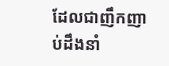ដែលជាញឹកញាប់ដឹងនាំ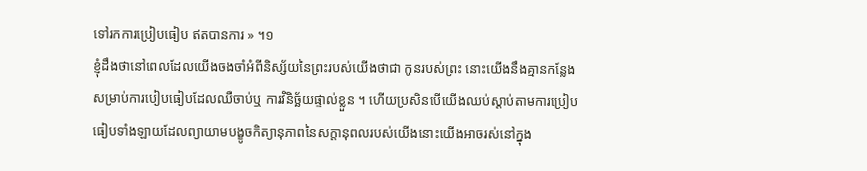ទៅរកការប្រៀបធៀប ឥតបានការ » ។១
ខ្ញុំដឹងថានៅពេលដែលយើងចងចាំអំពីនិស្ស័យនៃព្រះរបស់យើងថាជា កូនរបស់ព្រះ នោះយើងនឹងគ្មានកន្លែង សម្រាប់ការបៀបធៀបដែលឈឺចាប់ឬ ការវិនិច្ឆ័យផ្ទាល់ខ្លួន ។ ហើយប្រសិនបើយើងឈប់ស្តាប់តាមការប្រៀបធៀបទាំងឡាយដែលព្យាយាមបង្ខូចកិត្យានុភាពនៃសក្តានុពលរបស់យើងនោះយើងអាចរស់នៅក្នុង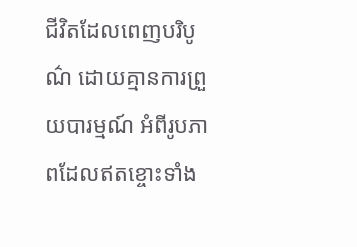ជីវិតដែលពេញបរិបូណ៌ ដោយគ្មានការព្រួយបារម្មណ៍ អំពីរូបភាពដែលឥតខ្ចោះទាំង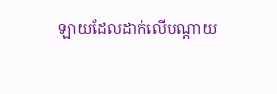ឡាយដែលដាក់លើបណ្តាយ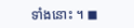ទាំងនោះ ។ ◼